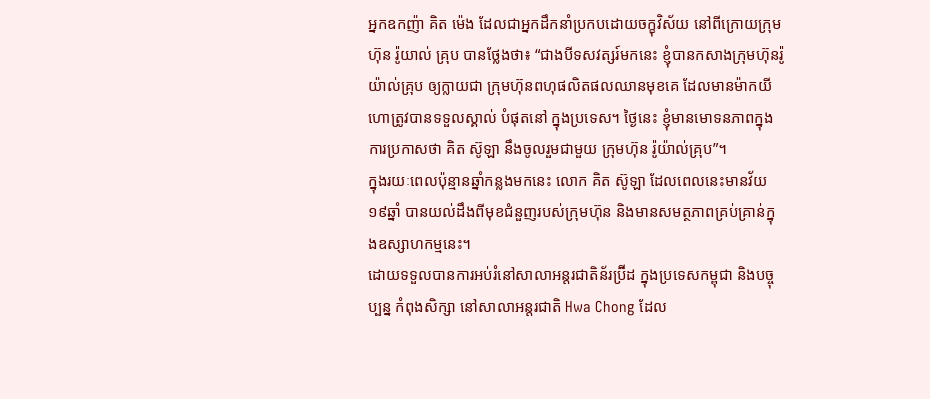អ្នកឧកញ៉ា គិត ម៉េង ដែលជាអ្នកដឹកនាំប្រកបដោយចក្ខុវិស័យ នៅពីក្រោយក្រុមហ៊ុន រ៉ូយាល់ គ្រុប បានថ្លែងថា៖ “ជាងបីទសវត្សរ៍មកនេះ ខ្ញុំបានកសាងក្រុមហ៊ុនរ៉ូយ៉ាល់គ្រុប ឲ្យក្លាយជា ក្រុមហ៊ុនពហុផលិតផលឈានមុខគេ ដែលមានម៉ាកយីហោត្រូវបានទទួលស្គាល់ បំផុតនៅ ក្នុងប្រទេស។ ថ្ងៃនេះ ខ្ញុំមានមោទនភាពក្នុងការប្រកាសថា គិត ស៊ូឡា នឹងចូលរួមជាមួយ ក្រុមហ៊ុន រ៉ូយ៉ាល់គ្រុប”។
ក្នុងរយៈពេលប៉ុន្មានឆ្នាំកន្លងមកនេះ លោក គិត ស៊ូឡា ដែលពេលនេះមានវ័យ១៩ឆ្នាំ បានយល់ដឹងពីមុខជំនួញរបស់ក្រុមហ៊ុន និងមានសមត្ថភាពគ្រប់គ្រាន់ក្នុងឧស្សាហកម្មនេះ។
ដោយទទួលបានការអប់រំនៅសាលាអន្តរជាតិន័រប្រ៊ីដ ក្នុងប្រទេសកម្ពុជា និងបច្ចុប្បន្ន កំពុងសិក្សា នៅសាលាអន្តរជាតិ Hwa Chong ដែល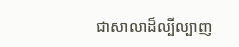ជាសាលាដ៏ល្បីល្បាញ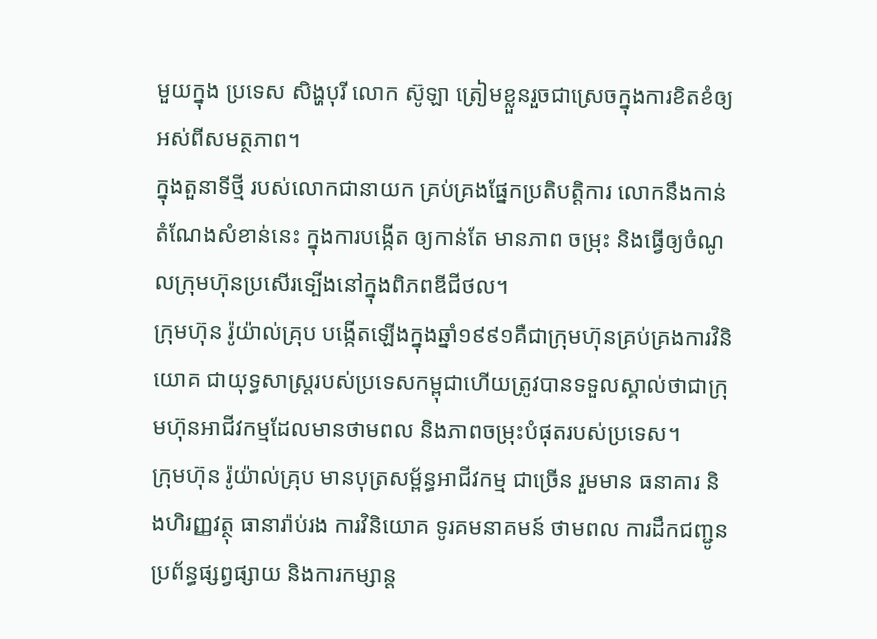មួយក្នុង ប្រទេស សិង្ហបុរី លោក ស៊ូឡា ត្រៀមខ្លួនរួចជាស្រេចក្នុងការខិតខំឲ្យអស់ពីសមត្ថភាព។
ក្នុងតួនាទីថ្មី របស់លោកជានាយក គ្រប់គ្រងផ្នែកប្រតិបត្តិការ លោកនឹងកាន់តំណែងសំខាន់នេះ ក្នុងការបង្កើត ឲ្យកាន់តែ មានភាព ចម្រុះ និងធ្វើឲ្យចំណូលក្រុមហ៊ុនប្រសើរទ្បើងនៅក្នុងពិភពឌីជីថល។
ក្រុមហ៊ុន រ៉ូយ៉ាល់គ្រុប បង្កើតឡើងក្នុងឆ្នាំ១៩៩១គឺជាក្រុមហ៊ុនគ្រប់គ្រងការវិនិយោគ ជាយុទ្ធសាស្រ្តរបស់ប្រទេសកម្ពុជាហើយត្រូវបានទទួលស្គាល់ថាជាក្រុមហ៊ុនអាជីវកម្មដែលមានថាមពល និងភាពចម្រុះបំផុតរបស់ប្រទេស។
ក្រុមហ៊ុន រ៉ូយ៉ាល់គ្រុប មានបុត្រសម្ព័ន្ធអាជីវកម្ម ជាច្រើន រួមមាន ធនាគារ និងហិរញ្ញវត្ថុ ធានារ៉ាប់រង ការវិនិយោគ ទូរគមនាគមន៍ ថាមពល ការដឹកជញ្ជូន ប្រព័ន្ធផ្សព្វផ្សាយ និងការកម្សាន្ត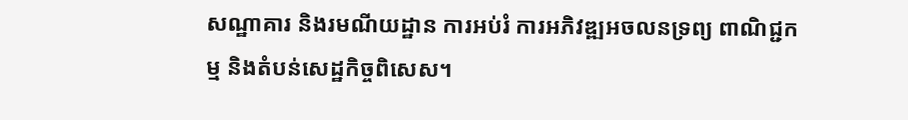សណ្ឋាគារ និងរមណីយដ្ឋាន ការអប់រំ ការអភិវឌ្ឍអចលនទ្រព្យ ពាណិជ្ជកម្ម និងតំបន់សេដ្ឋកិច្ចពិសេស។